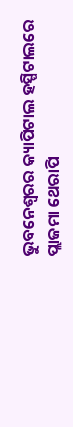ଭୁବନେଶ୍ୱରର କ୍ୟାପିଟାଲ ହସ୍ପିଟାଲରେ ପ୍ଲାଜମା ଥେରାପି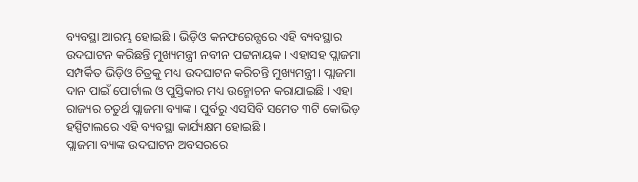ବ୍ୟବସ୍ଥା ଆରମ୍ଭ ହୋଇଛି । ଭିଡ଼ିଓ କନଫରେନ୍ସରେ ଏହି ବ୍ୟବସ୍ଥାର ଉଦଘାଟନ କରିଛନ୍ତି ମୁଖ୍ୟମନ୍ତ୍ରୀ ନବୀନ ପଟ୍ଟନାୟକ । ଏହାସହ ପ୍ଲାଜମା ସମ୍ପର୍କିତ ଭିଡ଼ିଓ ଚିତ୍ରକୁ ମଧ୍ୟ ଉଦଘାଟନ କରିଚନ୍ତି ମୁଖ୍ୟମନ୍ତ୍ରୀ । ପ୍ଲାଜମା ଦାନ ପାଇଁ ପୋର୍ଟାଲ ଓ ପୁସ୍ତିକାର ମଧ୍ୟ ଉନ୍ମୋଚନ କରାଯାଇଛି । ଏହା ରାଜ୍ୟର ଚତୁର୍ଥ ପ୍ଲାଜମା ବ୍ୟାଙ୍କ । ପୁର୍ବରୁ ଏସସିବି ସମେତ ୩ଟି କୋଭିଡ଼ ହସ୍ପିଟାଲରେ ଏହି ବ୍ୟବସ୍ଥା କାର୍ଯ୍ୟକ୍ଷମ ହୋଇଛି ।
ପ୍ଲାଜମା ବ୍ୟାଙ୍କ ଉଦଘାଟନ ଅବସରରେ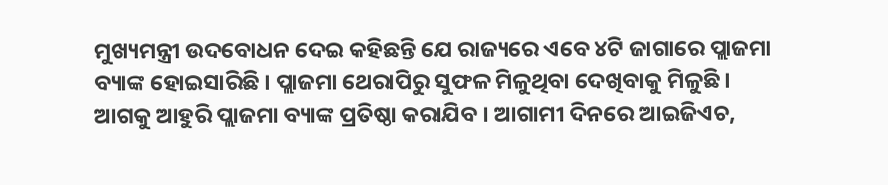ମୁଖ୍ୟମନ୍ତ୍ରୀ ଉଦବୋଧନ ଦେଇ କହିଛନ୍ତି ଯେ ରାଜ୍ୟରେ ଏବେ ୪ଟି ଜାଗାରେ ପ୍ଲାଜମା ବ୍ୟାଙ୍କ ହୋଇସାରିଛି । ପ୍ଲାଜମା ଥେରାପିରୁ ସୁଫଳ ମିଳୁଥିବା ଦେଖିବାକୁ ମିଳୁଛି । ଆଗକୁ ଆହୁରି ପ୍ଲାଜମା ବ୍ୟାଙ୍କ ପ୍ରତିଷ୍ଠା କରାଯିବ । ଆଗାମୀ ଦିନରେ ଆଇଜିଏଚ,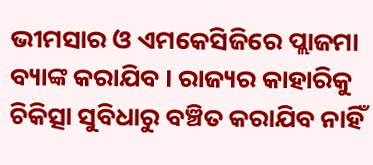ଭୀମସାର ଓ ଏମକେସିଜିରେ ପ୍ଲାଜମା ବ୍ୟାଙ୍କ କରାଯିବ । ରାଜ୍ୟର କାହାରିକୁ ଚିକିତ୍ସା ସୁବିଧାରୁ ବଞ୍ଚିତ କରାଯିବ ନାହିଁ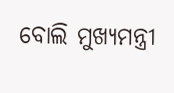ବୋଲି ମୁଖ୍ୟମନ୍ତ୍ରୀ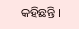କହିଛନ୍ତି ।